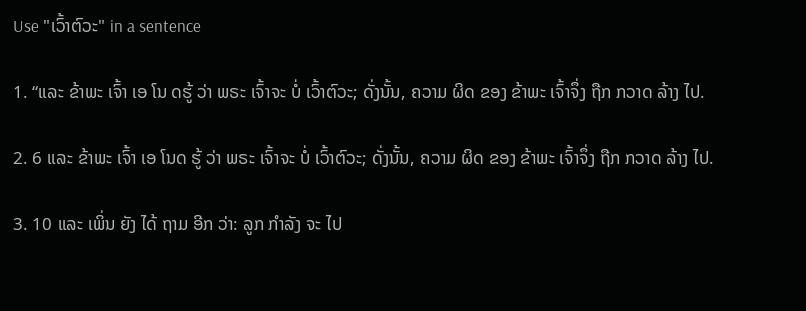Use "ເວົ້າຕົວະ" in a sentence

1. “ແລະ ຂ້າພະ ເຈົ້າ ເອ ໂນ ດຮູ້ ວ່າ ພຣະ ເຈົ້າຈະ ບໍ່ ເວົ້າຕົວະ; ດັ່ງນັ້ນ, ຄວາມ ຜິດ ຂອງ ຂ້າພະ ເຈົ້າຈຶ່ງ ຖືກ ກວາດ ລ້າງ ໄປ.

2. 6 ແລະ ຂ້າພະ ເຈົ້າ ເອ ໂນດ ຮູ້ ວ່າ ພຣະ ເຈົ້າຈະ ບໍ່ ເວົ້າຕົວະ; ດັ່ງນັ້ນ, ຄວາມ ຜິດ ຂອງ ຂ້າພະ ເຈົ້າຈຶ່ງ ຖືກ ກວາດ ລ້າງ ໄປ.

3. 10 ແລະ ເພິ່ນ ຍັງ ໄດ້ ຖາມ ອີກ ວ່າ: ລູກ ກໍາລັງ ຈະ ໄປ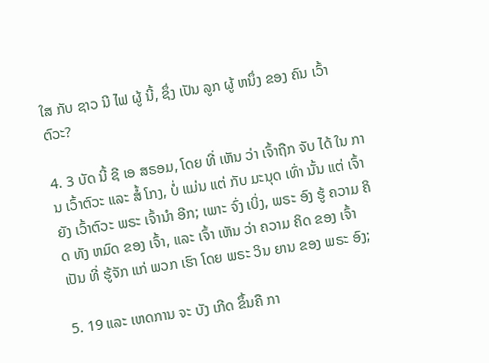ໃສ ກັບ ຊາວ ນີ ໄຟ ຜູ້ ນີ້, ຊຶ່ງ ເປັນ ລູກ ຜູ້ ຫນຶ່ງ ຂອງ ຄົນ ເວົ້າຕົວະ?

4. 3 ບັດ ນີ້ ຊີ ເອ ສຣອມ, ໂດຍ ທີ່ ເຫັນ ວ່າ ເຈົ້າຖືກ ຈັບ ໄດ້ ໃນ ການ ເວົ້າຕົວະ ແລະ ສໍ້ ໂກງ, ບໍ່ ແມ່ນ ແຕ່ ກັບ ມະນຸດ ເທົ່າ ນັ້ນ ແຕ່ ເຈົ້າຍັງ ເວົ້າຕົວະ ພຣະ ເຈົ້ານໍາ ອີກ; ເພາະ ຈົ່ງ ເບິ່ງ, ພຣະ ອົງ ຮູ້ ຄວາມ ຄິດ ທັງ ຫມົດ ຂອງ ເຈົ້າ, ແລະ ເຈົ້າ ເຫັນ ວ່າ ຄວາມ ຄິດ ຂອງ ເຈົ້າ ເປັນ ທີ່ ຮູ້ຈັກ ແກ່ ພວກ ເຮົາ ໂດຍ ພຣະ ວິນ ຍານ ຂອງ ພຣະ ອົງ;

5. 19 ແລະ ເຫດການ ຈະ ບັງ ເກີດ ຂຶ້ນຄື ກາ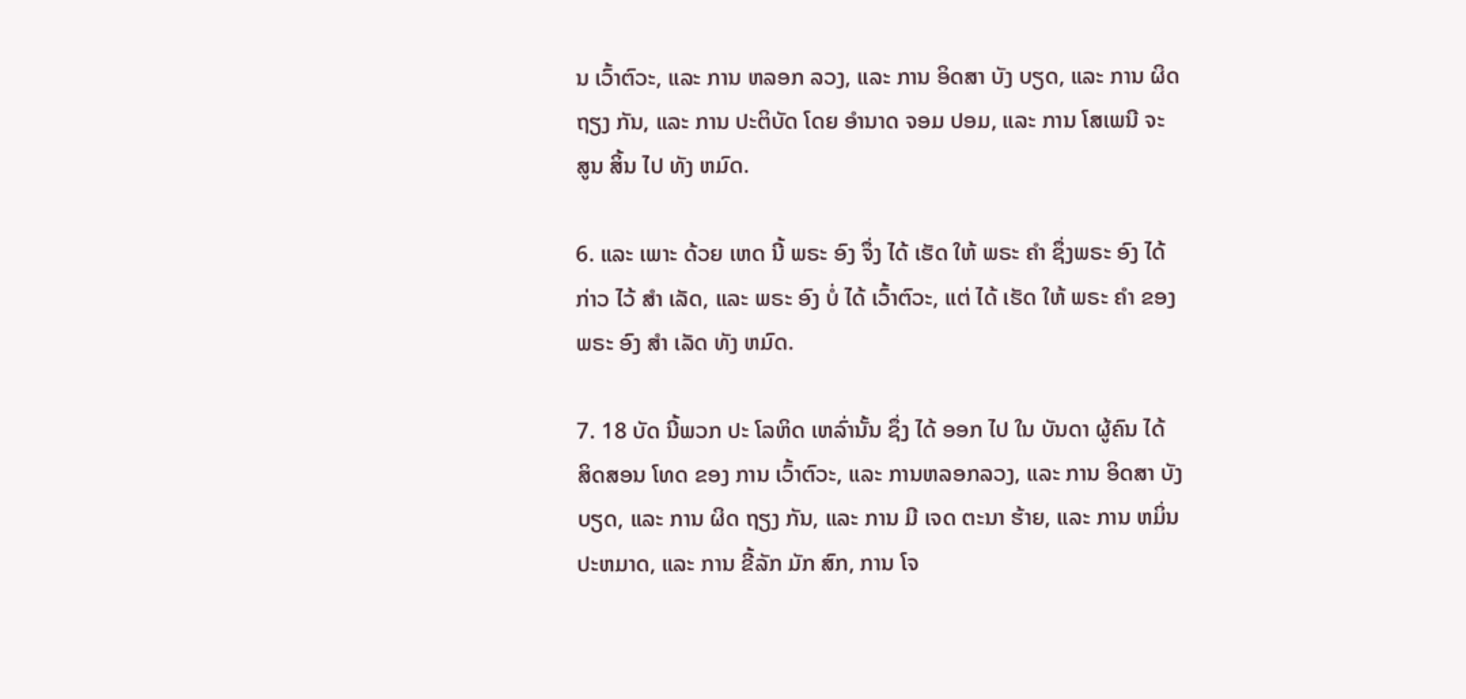ນ ເວົ້າຕົວະ, ແລະ ການ ຫລອກ ລວງ, ແລະ ການ ອິດສາ ບັງ ບຽດ, ແລະ ການ ຜິດ ຖຽງ ກັນ, ແລະ ການ ປະຕິບັດ ໂດຍ ອໍານາດ ຈອມ ປອມ, ແລະ ການ ໂສເພນີ ຈະ ສູນ ສິ້ນ ໄປ ທັງ ຫມົດ.

6. ແລະ ເພາະ ດ້ວຍ ເຫດ ນີ້ ພຣະ ອົງ ຈຶ່ງ ໄດ້ ເຮັດ ໃຫ້ ພຣະ ຄໍາ ຊຶ່ງພຣະ ອົງ ໄດ້ ກ່າວ ໄວ້ ສໍາ ເລັດ, ແລະ ພຣະ ອົງ ບໍ່ ໄດ້ ເວົ້າຕົວະ, ແຕ່ ໄດ້ ເຮັດ ໃຫ້ ພຣະ ຄໍາ ຂອງ ພຣະ ອົງ ສໍາ ເລັດ ທັງ ຫມົດ.

7. 18 ບັດ ນີ້ພວກ ປະ ໂລຫິດ ເຫລົ່ານັ້ນ ຊຶ່ງ ໄດ້ ອອກ ໄປ ໃນ ບັນດາ ຜູ້ຄົນ ໄດ້ ສິດສອນ ໂທດ ຂອງ ການ ເວົ້າຕົວະ, ແລະ ການຫລອກລວງ, ແລະ ການ ອິດສາ ບັງ ບຽດ, ແລະ ການ ຜິດ ຖຽງ ກັນ, ແລະ ການ ມີ ເຈດ ຕະນາ ຮ້າຍ, ແລະ ການ ຫມິ່ນປະຫມາດ, ແລະ ການ ຂີ້ລັກ ມັກ ສົກ, ການ ໂຈ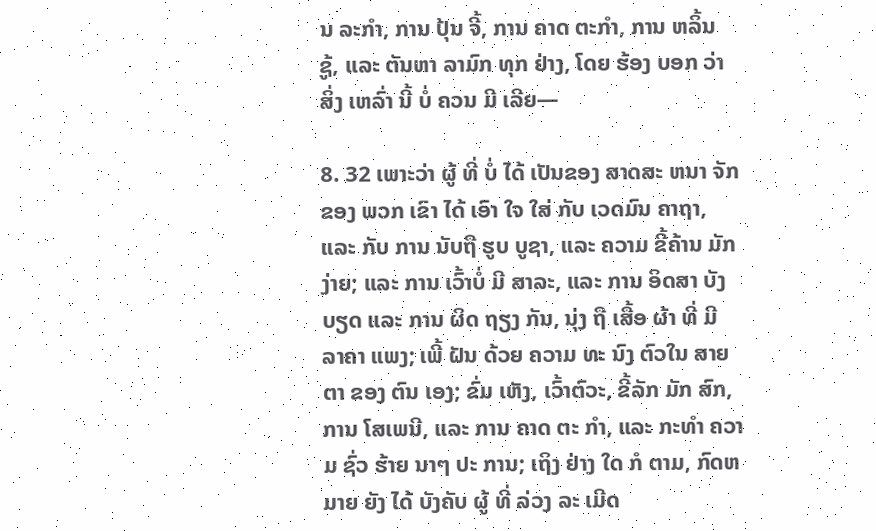ນ ລະກໍາ, ການ ປຸ້ນ ຈີ້, ການ ຄາດ ຕະກໍາ, ການ ຫລິ້ນ ຊູ້, ແລະ ຕັນຫາ ລາມົກ ທຸກ ຢ່າງ, ໂດຍ ຮ້ອງ ບອກ ວ່າ ສິ່ງ ເຫລົ່າ ນີ້ ບໍ່ ຄວນ ມີ ເລີຍ—

8. 32 ເພາະວ່າ ຜູ້ ທີ່ ບໍ່ ໄດ້ ເປັນຂອງ ສາດສະ ຫນາ ຈັກ ຂອງ ພວກ ເຂົາ ໄດ້ ເອົາ ໃຈ ໃສ່ ກັບ ເວດມົນ ຄາຖາ, ແລະ ກັບ ການ ນັບຖື ຮູບ ບູຊາ, ແລະ ຄວາມ ຂີ້ຄ້ານ ມັກງ່າຍ; ແລະ ການ ເວົ້າບໍ່ ມີ ສາລະ, ແລະ ການ ອິດສາ ບັງ ບຽດ ແລະ ການ ຜິດ ຖຽງ ກັນ, ນຸ່ງ ຖື ເສື້ອ ຜ້າ ທີ່ ມີ ລາຄາ ແພງ; ເພີ້ ຝັນ ດ້ວຍ ຄວາມ ທະ ນົງ ຕົວໃນ ສາຍຕາ ຂອງ ຕົນ ເອງ; ຂົ່ມ ເຫັງ, ເວົ້າຕົວະ, ຂີ້ລັກ ມັກ ສົກ, ການ ໂສເພນີ, ແລະ ການ ຄາດ ຕະ ກໍາ, ແລະ ກະທໍາ ຄວາມ ຊົ່ວ ຮ້າຍ ນາໆ ປະ ການ; ເຖິງ ຢ່າງ ໃດ ກໍ ຕາມ, ກົດຫມາຍ ຍັງ ໄດ້ ບັງຄັບ ຜູ້ ທີ່ ລ່ວງ ລະ ເມີດ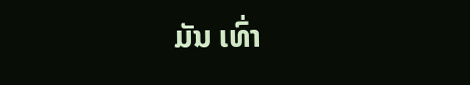ມັນ ເທົ່າ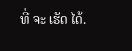ທີ່ ຈະ ເຮັດ ໄດ້.